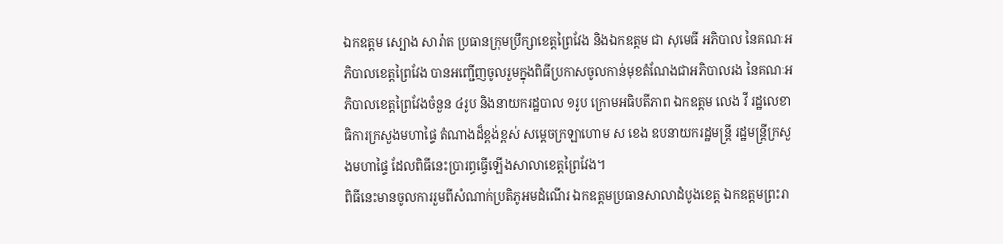ឯកឧត្តម ស្បោង សារ៉ាត ប្រធានក្រុមប្រឹក្សាខេត្តព្រៃវែង និងឯកឧត្តម ជា សុមេធី អភិបាល នៃគណៈអភិបាលខេត្តព្រៃវែង បានអញ្ជើញចូលរួមក្នុងពិធីប្រកាសចូលកាន់មុខតំណែងជាអភិបាលរង នៃគណៈអភិបាលខេត្តព្រៃវែងចំនួន ៤រូប និងនាយករដ្ឋបាល ១រូប ក្រោមអធិបតីភាព ឯកឧត្តម លេង វី រដ្ឋលេខាធិការក្រសួងមហាផ្ទៃ តំណាងដ៏ខ្ពង់ខ្ពស់ សម្តេចក្រឡាហោម ស ខេង ឧបនាយករដ្ឋមន្ត្រី រដ្ឋមន្ត្រីក្រសួងមហាផ្ទៃ ដែលពិធីនេះប្រារព្ធធ្វើឡើងសាលាខេត្តព្រៃវែង។
ពិធីនេះមានចូលការរួមពីសំណាក់ប្រតិភូអមដំណើរ ឯកឧត្តមប្រធានសាលាដំបូងខេត្ត ឯកឧត្តមព្រះរា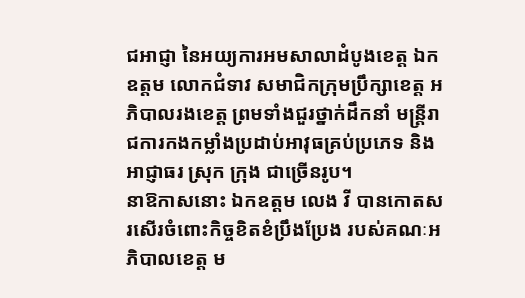ជអាជ្ញា នៃអយ្យការអមសាលាដំបូងខេត្ត ឯកឧត្តម លោកជំទាវ សមាជិកក្រុមប្រឹក្សាខេត្ត អភិបាលរងខេត្ត ព្រមទាំងជួរថ្នាក់ដឹកនាំ មន្ត្រីរាជការកងកម្លាំងប្រដាប់អាវុធគ្រប់ប្រភេទ និងអាជ្ញាធរ ស្រុក ក្រុង ជាច្រើនរូប។
នាឱកាសនោះ ឯកឧត្តម លេង វី បានកោតសរសើរចំពោះកិច្ចខិតខំប្រឹងប្រែង របស់គណៈអភិបាលខេត្ត ម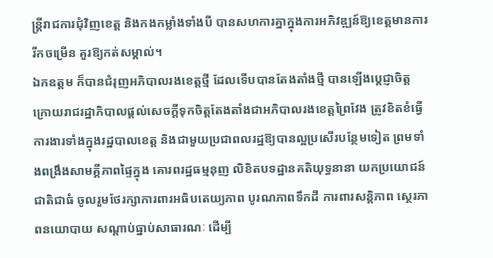ន្រ្តីរាជការជុំវិញខេត្ត និងកងកម្លាំងទាំងបី បានសហការគ្នាក្នុងការអភិវឌ្ឍន៍ឱ្យខេត្តមានការរីកចម្រើន គួរឱ្យកត់សម្គាល់។
ឯកឧត្តម ក៏បានជំរុញអភិបាលរងខេត្តថ្មី ដែលទើបបានតែងតាំងថ្មី បានឡើងប្តេជ្ញាចិត្ត ក្រោយរាជរដ្ឋាភិបាលផ្តល់សេចក្តីទុកចិត្តតែងតាំងជាអភិបាលរងខេត្តព្រៃវែង ត្រូវខិតខំធ្វើការងារទាំងក្នុងរដ្ឋបាលខេត្ត និងជាមួយប្រជាពលរដ្ឋឱ្យបានល្អប្រសើរបន្ថែមទៀត ព្រមទាំងពង្រឹងសាមគ្គីភាពផ្ទៃក្នុង គោរពរដ្ឋធម្មនុញ លិខិតបទដ្ឋានគតិយុទ្ធនានា យកប្រយោជន៍ជាតិជាធំ ចូលរួមថែរក្សាការពារអធិបតេយ្យភាព បូរណភាពទឹកដី ការពារសន្តិភាព ស្ថេរភាពនយោបាយ សណ្តាប់ធ្នាប់សាធារណៈ ដើម្បី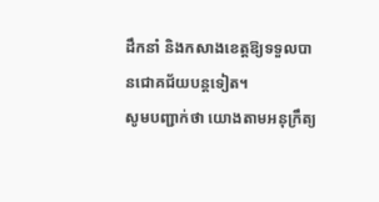ដឹកនាំ និងកសាងខេត្តឱ្យទទួលបានជោគជ័យបន្តទៀត។
សូមបញ្ជាក់ថា យោងតាមអនុក្រឹត្យ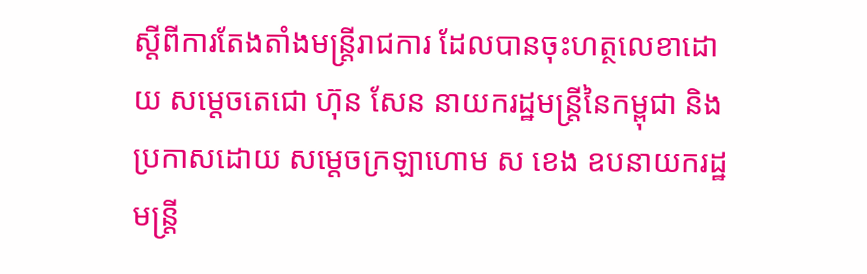ស្តីពីការតែងតាំងមន្រ្តីរាជការ ដែលបានចុះហត្ថលេខាដោយ សម្តេចតេជោ ហ៊ុន សែន នាយករដ្ឋមន្រ្តីនៃកម្ពុជា និងប្រកាសដោយ សម្តេចក្រឡាហោម ស ខេង ឧបនាយករដ្ឋមន្ត្រី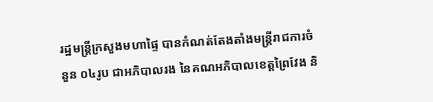រដ្ឋមន្ត្រីក្រសួងមហាផ្ទៃ បានកំណត់តែងតាំងមន្រ្តីរាជការចំនួន ០៤រូប ជាអភិបាលរង នៃគណអភិបាលខេត្តព្រៃវែង និ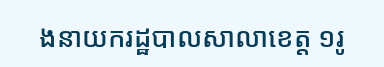ងនាយករដ្ឋបាលសាលាខេត្ត ១រូ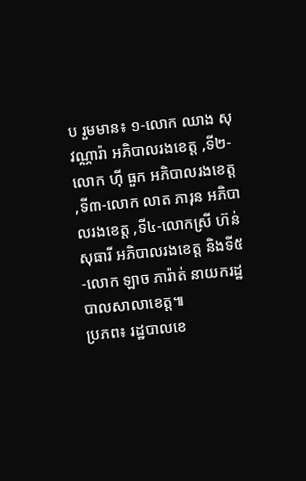ប រួមមាន៖ ១-លោក ឈាង សុវណ្ណារ៉ា អភិបាលរងខេត្ត ,ទី២-លោក ហ៊ី ធួក អភិបាលរងខេត្ត ,ទី៣-លោក លាត ភារុន អភិបាលរងខេត្ត ,ទី៤-លោកស្រី ហ៊ន់ សុធារី អភិបាលរងខេត្ត និងទី៥-លោក ឡាច ភារ៉ាត់ នាយករដ្ឋបាលសាលាខេត្ត៕
ប្រភព៖ រដ្ឋបាលខេ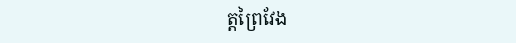ត្តព្រៃវែង